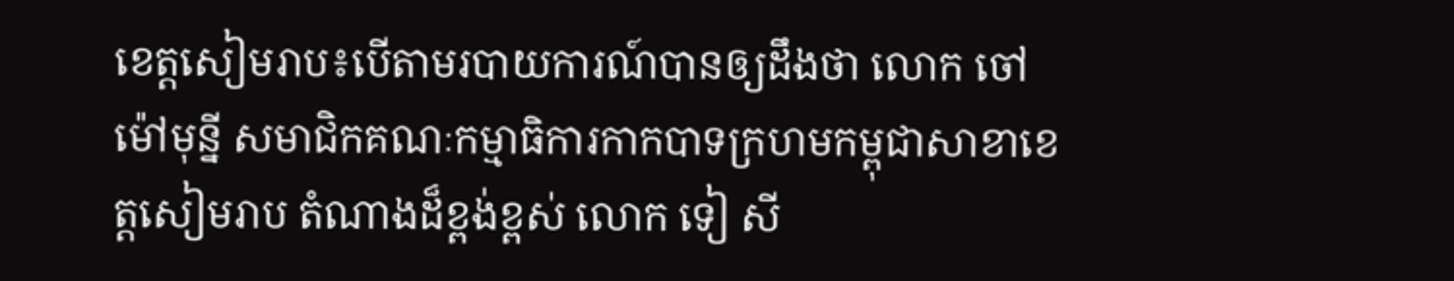ខេត្តសៀមរាប៖បើតាមរបាយការណ៍បានឲ្យដឹងថា លោក ចៅ ម៉ៅមុន្នី សមាជិកគណៈកម្មាធិការកាកបាទក្រហមកម្ពុជាសាខាខេត្តសៀមរាប តំណាងដ៏ខ្ពង់ខ្ពស់ លោក ទៀ សី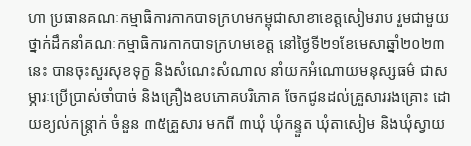ហា ប្រធានគណៈកម្មាធិការកាកបាទក្រហមកម្ពុជាសាខាខេត្តសៀមរាប រួមជាមួយថ្នាក់ដឹកនាំគណៈកម្មាធិការកាកបាទក្រហមខេត្ត នៅថ្ងៃទី២១ខែមេសាឆ្នាំ២០២៣នេះ បានចុះសួរសុខទុក្ខ និងសំណេះសំណាល នាំយកអំណោយមនុស្សធម៌ ជាសម្ភារៈប្រើប្រាស់ចាំបាច់ និងគ្រឿងឧបភោគបរិភោគ ចែកជូនដល់គ្រួសាររងគ្រោះ ដោយខ្យល់កន្ត្រាក់ ចំនួន ៣៥គ្រួសារ មកពី ៣ឃុំ ឃុំកន្ទួត ឃុំតាសៀម និងឃុំស្វាយ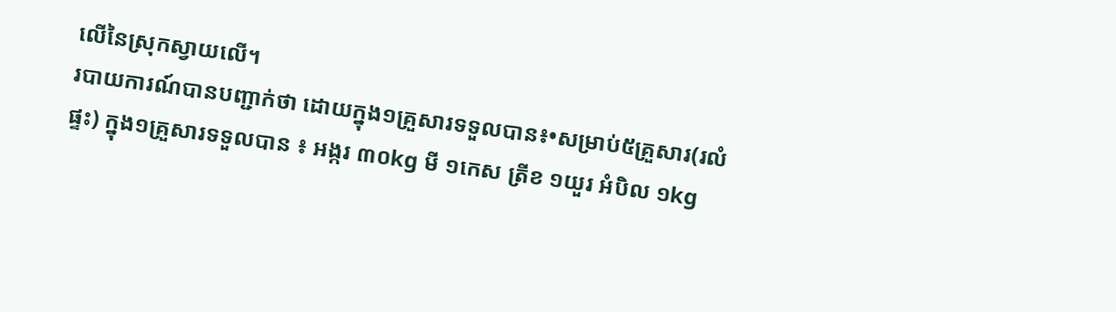លើនៃស្រុកស្វាយលើ។
របាយការណ៍បានបញ្ជាក់ថា ដោយក្នុង១គ្រួសារទទួលបាន៖•សម្រាប់៥គ្រួសារ(រលំផ្ទះ) ក្នុង១គ្រួសារទទួលបាន ៖ អង្ករ ៣០kg មី ១កេស ត្រីខ ១យួរ អំបិល ១kg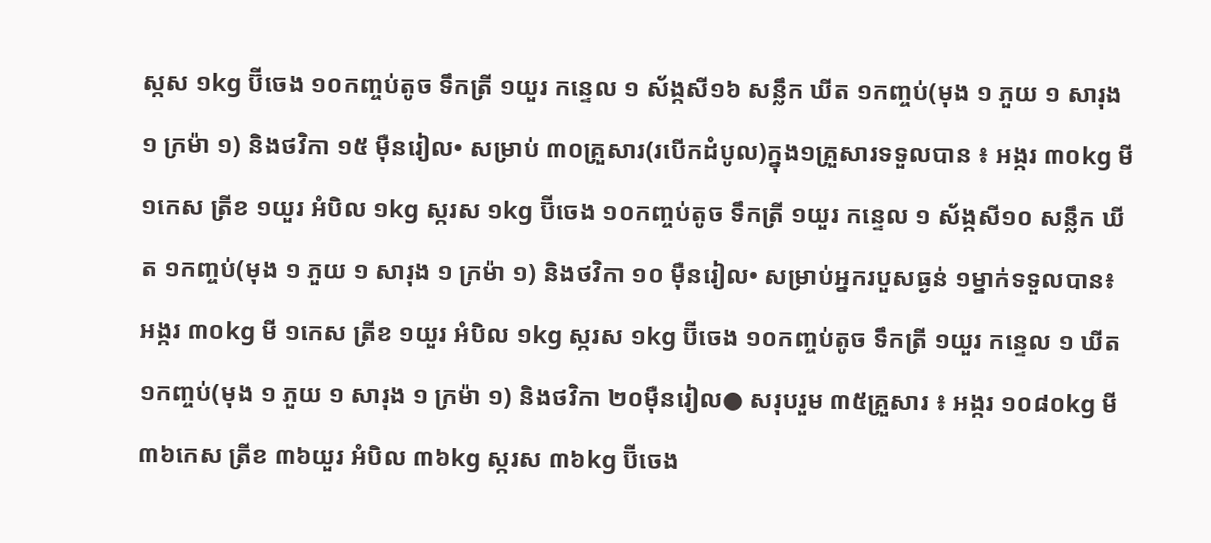ស្កស ១kg ប៊ីចេង ១០កញ្ចប់តូច ទឹកត្រី ១យួរ កន្ទេល ១ ស័ង្កសី១៦ សន្លឹក ឃីត ១កញ្ចប់(មុង ១ ភួយ ១ សារុង ១ ក្រម៉ា ១) និងថវិកា ១៥ ម៉ឺនរៀល• សម្រាប់ ៣០គ្រួសារ(របើកដំបូល)ក្នុង១គ្រួសារទទួលបាន ៖ អង្ករ ៣០kg មី ១កេស ត្រីខ ១យួរ អំបិល ១kg ស្ករស ១kg ប៊ីចេង ១០កញ្ចប់តូច ទឹកត្រី ១យួរ កន្ទេល ១ ស័ង្កសី១០ សន្លឹក ឃីត ១កញ្ចប់(មុង ១ ភួយ ១ សារុង ១ ក្រម៉ា ១) និងថវិកា ១០ ម៉ឺនរៀល• សម្រាប់អ្នករបួសធ្ងន់ ១ម្នាក់ទទួលបាន៖ អង្ករ ៣០kg មី ១កេស ត្រីខ ១យួរ អំបិល ១kg ស្ករស ១kg ប៊ីចេង ១០កញ្ចប់តូច ទឹកត្រី ១យួរ កន្ទេល ១ ឃីត ១កញ្ចប់(មុង ១ ភួយ ១ សារុង ១ ក្រម៉ា ១) និងថវិកា ២០ម៉ឺនរៀល● សរុបរួម ៣៥គ្រួសារ ៖ អង្ករ ១០៨០kg មី ៣៦កេស ត្រីខ ៣៦យួរ អំបិល ៣៦kg ស្ករស ៣៦kg ប៊ីចេង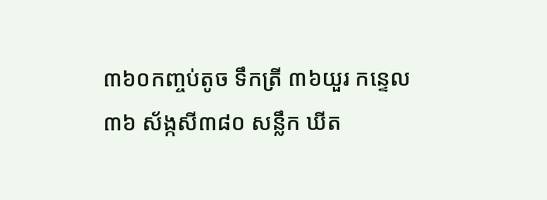៣៦០កញ្ចប់តូច ទឹកត្រី ៣៦យួរ កន្ទេល ៣៦ ស័ង្កសី៣៨០ សន្លឹក ឃីត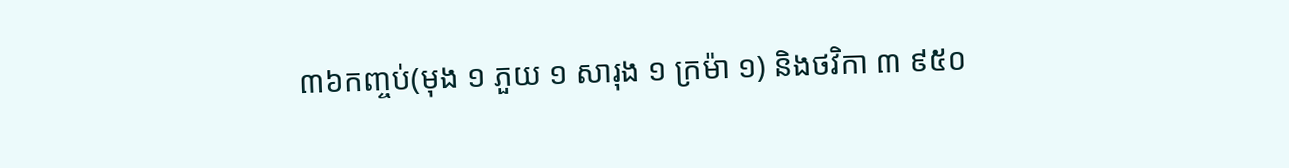៣៦កញ្ចប់(មុង ១ ភួយ ១ សារុង ១ ក្រម៉ា ១) និងថវិកា ៣ ៩៥០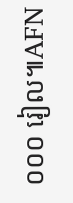០០០ រៀល៕AFN